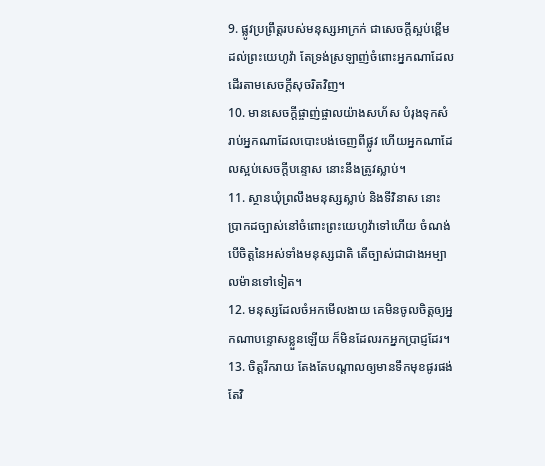9. ផ្លូវប្រព្រឹត្តរបស់មនុស្សអាក្រក់ ជាសេចក្តីស្អប់ខ្ពើមដល់ព្រះយេហូវ៉ា តែទ្រង់ស្រឡាញ់ចំពោះអ្នកណាដែលដើរតាមសេចក្តីសុចរិតវិញ។
10. មានសេចក្តីផ្ចាញ់ផ្ចាលយ៉ាងសហ័ស បំរុងទុកសំរាប់អ្នកណាដែលបោះបង់ចេញពីផ្លូវ ហើយអ្នកណាដែលស្អប់សេចក្តីបន្ទោស នោះនឹងត្រូវស្លាប់។
11. ស្ថានឃុំព្រលឹងមនុស្សស្លាប់ និងទីវិនាស នោះប្រាកដច្បាស់នៅចំពោះព្រះយេហូវ៉ាទៅហើយ ចំណង់បើចិត្តនៃអស់ទាំងមនុស្សជាតិ តើច្បាស់ជាជាងអម្បាលម៉ានទៅទៀត។
12. មនុស្សដែលចំអកមើលងាយ គេមិនចូលចិត្តឲ្យអ្នកណាបន្ទោសខ្លួនឡើយ ក៏មិនដែលរកអ្នកប្រាជ្ញដែរ។
13. ចិត្តរីករាយ តែងតែបណ្តាលឲ្យមានទឹកមុខផូរផង់ តែវិ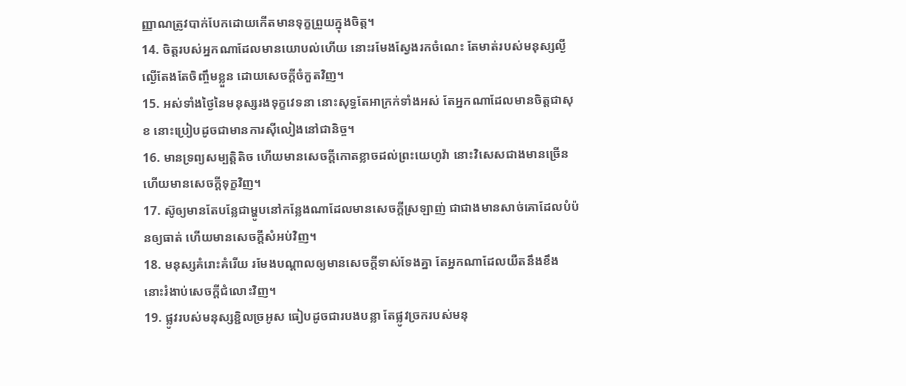ញ្ញាណត្រូវបាក់បែកដោយកើតមានទុក្ខព្រួយក្នុងចិត្ត។
14. ចិត្តរបស់អ្នកណាដែលមានយោបល់ហើយ នោះរមែងស្វែងរកចំណេះ តែមាត់របស់មនុស្សល្ងីល្ងើតែងតែចិញ្ចឹមខ្លួន ដោយសេចក្តីចំកួតវិញ។
15. អស់ទាំងថ្ងៃនៃមនុស្សរងទុក្ខវេទនា នោះសុទ្ធតែអាក្រក់ទាំងអស់ តែអ្នកណាដែលមានចិត្តជាសុខ នោះប្រៀបដូចជាមានការស៊ីលៀងនៅជានិច្ច។
16. មានទ្រព្យសម្បត្តិតិច ហើយមានសេចក្តីកោតខ្លាចដល់ព្រះយេហូវ៉ា នោះវិសេសជាងមានច្រើន ហើយមានសេចក្តីទុក្ខវិញ។
17. ស៊ូឲ្យមានតែបន្លែជាម្ហូបនៅកន្លែងណាដែលមានសេចក្តីស្រឡាញ់ ជាជាងមានសាច់គោដែលបំប៉នឲ្យធាត់ ហើយមានសេចក្តីសំអប់វិញ។
18. មនុស្សគំរោះគំរើយ រមែងបណ្តាលឲ្យមានសេចក្តីទាស់ទែងគ្នា តែអ្នកណាដែលយឺតនឹងខឹង នោះរំងាប់សេចក្តីជំលោះវិញ។
19. ផ្លូវរបស់មនុស្សខ្ជិលច្រអូស ធៀបដូចជារបងបន្លា តែផ្លូវច្រករបស់មនុ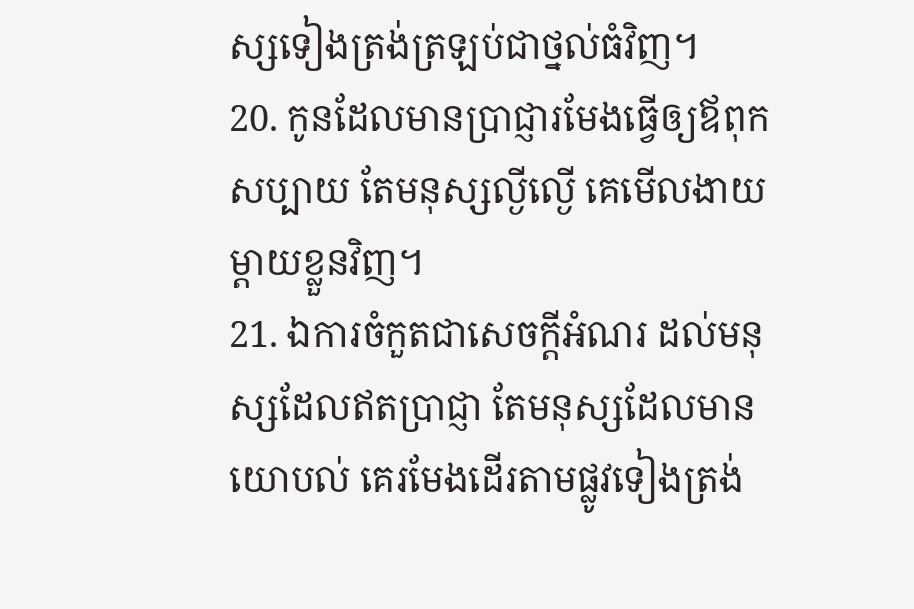ស្សទៀងត្រង់ត្រឡប់ជាថ្នល់ធំវិញ។
20. កូនដែលមានប្រាជ្ញារមែងធ្វើឲ្យឪពុកសប្បាយ តែមនុស្សល្ងីល្ងើ គេមើលងាយម្តាយខ្លួនវិញ។
21. ឯការចំកួតជាសេចក្តីអំណរ ដល់មនុស្សដែលឥតប្រាជ្ញា តែមនុស្សដែលមានយោបល់ គេរមែងដើរតាមផ្លូវទៀងត្រង់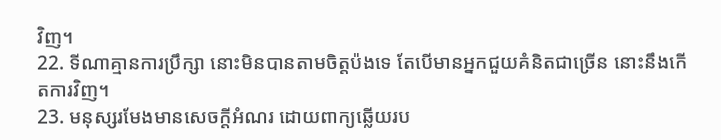វិញ។
22. ទីណាគ្មានការប្រឹក្សា នោះមិនបានតាមចិត្តប៉ងទេ តែបើមានអ្នកជួយគំនិតជាច្រើន នោះនឹងកើតការវិញ។
23. មនុស្សរមែងមានសេចក្តីអំណរ ដោយពាក្យឆ្លើយរប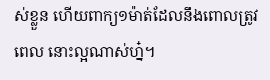ស់ខ្លួន ហើយពាក្យ១ម៉ាត់ដែលនឹងពោលត្រូវពេល នោះល្អណាស់ហ្ន៎។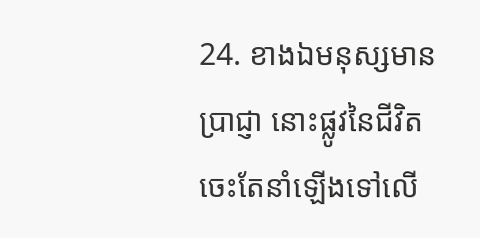24. ខាងឯមនុស្សមានប្រាជ្ញា នោះផ្លូវនៃជីវិតចេះតែនាំឡើងទៅលើ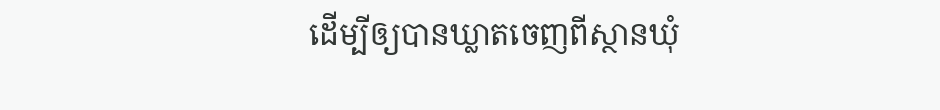ដើម្បីឲ្យបានឃ្លាតចេញពីស្ថានឃុំ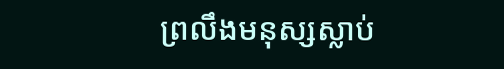ព្រលឹងមនុស្សស្លាប់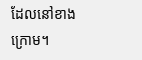ដែលនៅខាងក្រោម។